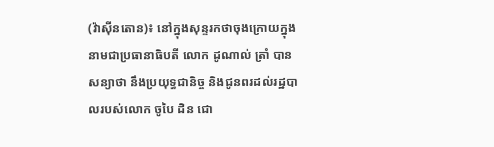(វ៉ាស៊ីនតោន)៖ នៅក្នុងសុន្ទរកថាចុងក្រោយក្នុងនាមជាប្រធានាធិបតី លោក ដូណាល់ ត្រាំ បានសន្យាថា នឹងប្រយុទ្ធជានិច្ច និងជូនពរដល់រដ្ឋបាលរបស់លោក ចូបៃ ដិន ជោ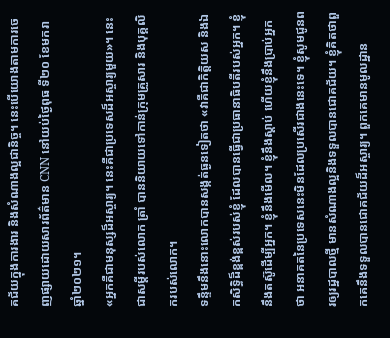គជ័យក្នុងការងារ និងសំណាងល្អជានិច្ច។ នេះបើយោងតាមការចេញផ្សាយដោយសារព័ត៌មាន CNN នៅយប់ថ្ងៃពុធ ទី២០ ខែមករា ឆ្នាំ២០២១។
«អ្នកគឺជាមនុស្សដ៏អស្ចារ្យ។ នេះគឺជាប្រទេសដ៏អស្ចារ្យមួយ»។ នេះជាសម្តីរបស់លោក ត្រាំ បាននិយាយទៅកាន់ក្រុមគ្រួសារ និងបុគ្គលិករបស់លោក។
ទន្ទឹមនឹងនោះលោកបានសង្កត់ធ្ងនទៀតថា «វាគឺជាកិត្តិយស និងឯកសិទ្ធិដ៏ខ្ពង់ខ្ពស់របស់ខ្ញុំ ដែលបានធ្វើជាប្រធានាធិបតីរបស់អ្នក។ ខ្ញុំនឹងតស៊ូដើម្បីអ្នក។ ខ្ញុំនឹងមើល។ ខ្ញុំនឹងស្តាប់ ហើយខ្ញុំនឹងប្រាប់អ្នកថា អនាគតនៃប្រទេសនេះមិនដែលប្រសើរជាងនេះទេ។ ខ្ញុំសូមជូនពរឲ្យរដ្ឋបាលថ្មី មានសំណាងល្អនិងទទួលបានជោគជ័យ។ ខ្ញុំគិតថាពួកគេនឹងទទួលបានជោគជ័យដ៏អស្ចារ្យ។ ពួកគេមានមូលដ្ឋាន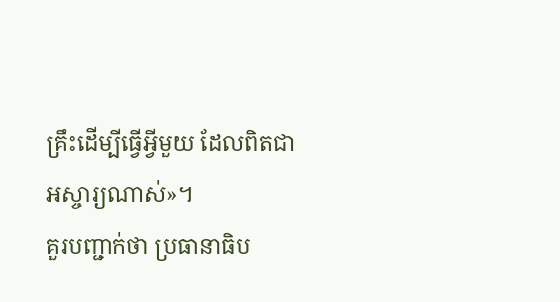គ្រឹះដើម្បីធ្វើអ្វីមួយ ដែលពិតជាអស្ចារ្យណាស់»។
គួរបញ្ជាក់ថា ប្រធានាធិប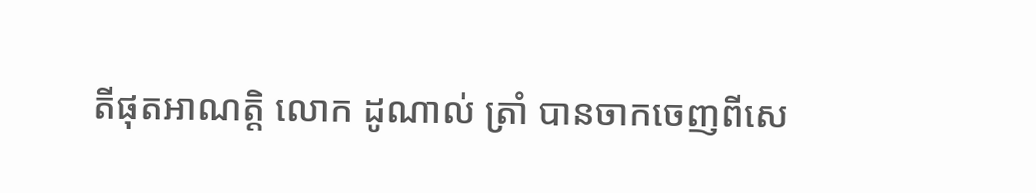តីផុតអាណត្តិ លោក ដូណាល់ ត្រាំ បានចាកចេញពីសេ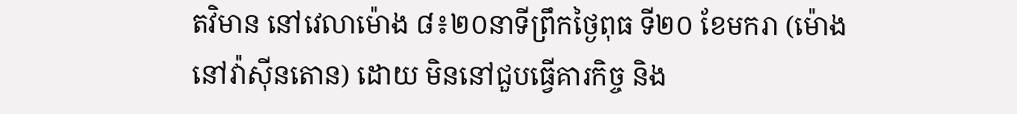តវិមាន នៅវេលាម៉ោង ៨៖២០នាទីព្រឹកថ្ងៃពុធ ទី២០ ខែមករា (ម៉ោងនៅវ៉ាស៊ីនតោន) ដោយ មិននៅជួបធ្វើគារកិច្ច និង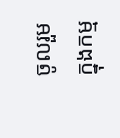ចូលរួមក្នុងកម្ម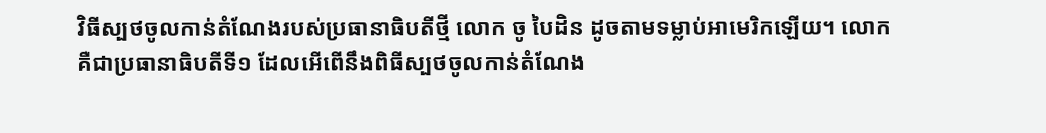វិធីស្បថចូលកាន់តំណែងរបស់ប្រធានាធិបតីថ្មី លោក ចូ បៃដិន ដូចតាមទម្លាប់អាមេរិកឡើយ។ លោកគឺជាប្រធានាធិបតីទី១ ដែលអើពើនឹងពិធីស្បថចូលកាន់តំណែង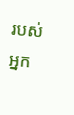របស់អ្នក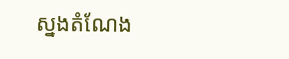ស្នងតំណែង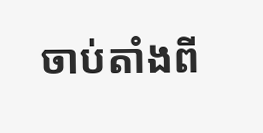ចាប់តាំងពី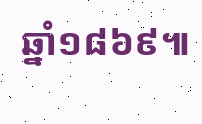ឆ្នាំ១៨៦៩៕